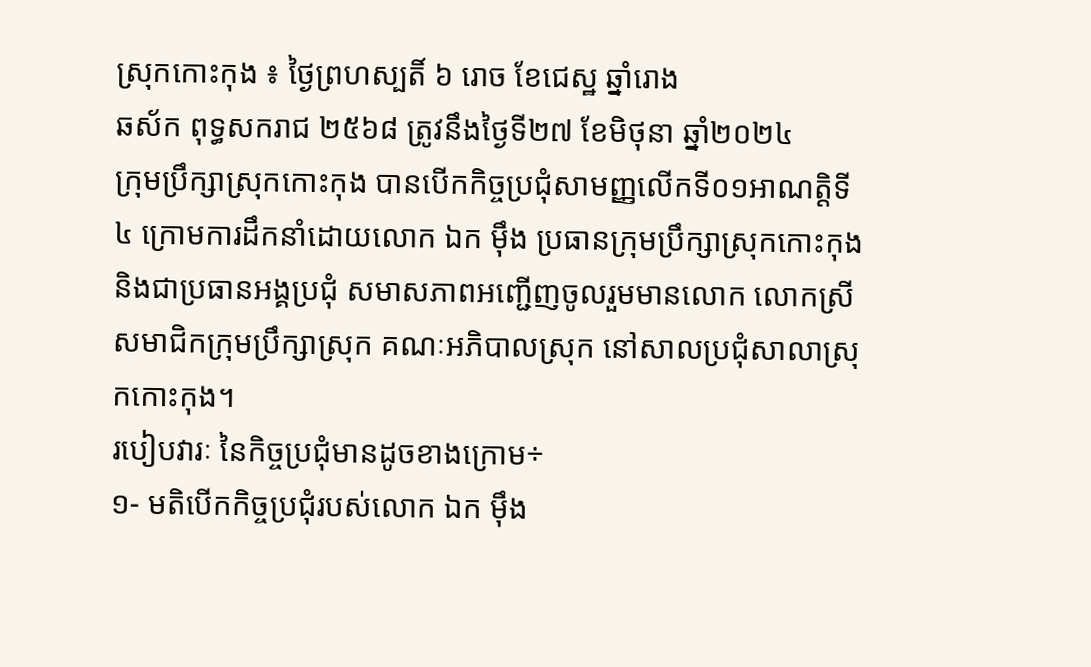ស្រុកកោះកុង ៖ ថ្ងៃព្រហស្បតិ៍ ៦ រោច ខែជេស្ឋ ឆ្នាំរោង
ឆស័ក ពុទ្ធសករាជ ២៥៦៨ ត្រូវនឹងថ្ងៃទី២៧ ខែមិថុនា ឆ្នាំ២០២៤
ក្រុមប្រឹក្សាស្រុកកោះកុង បានបើកកិច្ចប្រជុំសាមញ្ញលើកទី០១អាណត្ដិទី៤ ក្រោមការដឹកនាំដោយលោក ឯក ម៉ឹង ប្រធានក្រុមប្រឹក្សាស្រុកកោះកុង និងជាប្រធានអង្គប្រជុំ សមាសភាពអញ្ជេីញចូលរួមមានលោក លោកស្រីសមាជិកក្រុមប្រឹក្សាស្រុក គណៈអភិបាលស្រុក នៅសាលប្រជុំសាលាស្រុកកោះកុង។
របៀបវារៈ នៃកិច្ចប្រជុំមានដូចខាងក្រោម÷
១- មតិបើកកិច្ចប្រជុំរបស់លោក ឯក ម៉ឹង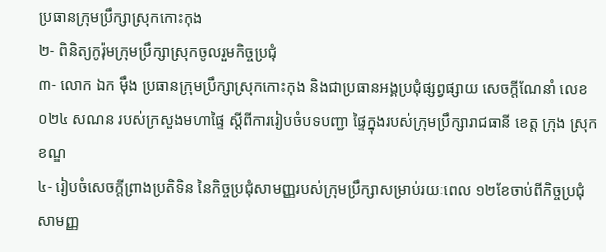ប្រធានក្រុមប្រឹក្សាស្រុកកោះកុង
២- ពិនិត្យកូរ៉ុមក្រុមប្រឹក្សាស្រុកចូលរួមកិច្ចប្រជុំ
៣- លោក ឯក ម៉ឹង ប្រធានក្រុមប្រឹក្សាស្រុកកោះកុង និងជាប្រធានអង្គប្រជុំផ្សព្វផ្សាយ សេចក្តីណែនាំ លេខ០២៤ សណន របស់ក្រសួងមហាផ្ទៃ ស្តីពីការរៀបចំបទបញ្ជា ផ្ទៃក្នុងរបស់ក្រុមប្រឹក្សារាជធានី ខេត្ត ក្រុង ស្រុក ខណ្ឌ
៤- រៀបចំសេចក្តីព្រាងប្រតិទិន នៃកិច្ចប្រជុំសាមញ្ញរបស់ក្រុមប្រឹក្សាសម្រាប់រយៈពេល ១២ខែចាប់ពីកិច្ចប្រជុំសាមញ្ញ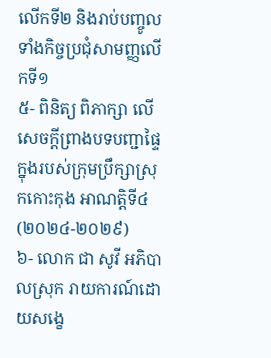លើកទី២ និងរាប់បញ្ចូលទាំងកិច្ចប្រជុំសាមញ្ញលើកទី១
៥- ពិនិត្យ ពិភាក្សា លើសេចក្តីព្រាងបទបញ្ជាផ្ទៃក្នុងរបស់ក្រុមប្រឹក្សាស្រុកកោះកុង អាណត្តិទី៤ (២០២៤-២០២៩)
៦- លោក ជា សូវី អភិបាលស្រុក រាយការណ៍ដោយសង្ខេ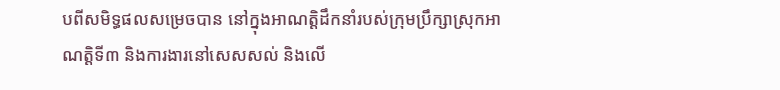បពីសមិទ្ធផលសម្រេចបាន នៅក្នុងអាណត្តិដឹកនាំរបស់ក្រុមប្រឹក្សាស្រុកអាណត្តិទី៣ និងការងារនៅសេសសល់ និងលើ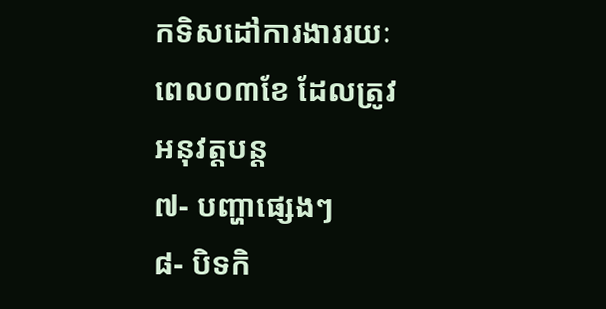កទិសដៅការងាររយៈពេល០៣ខែ ដែលត្រូវអនុវត្តបន្ត
៧- បញ្ហាផ្សេងៗ
៨- បិទកិ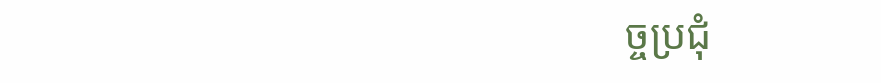ច្ចប្រជុំ